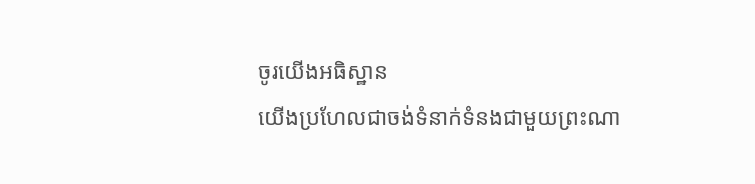ចូរយើងអធិស្ឋាន
យើងប្រហែលជាចង់ទំនាក់ទំនងជាមួយព្រះណា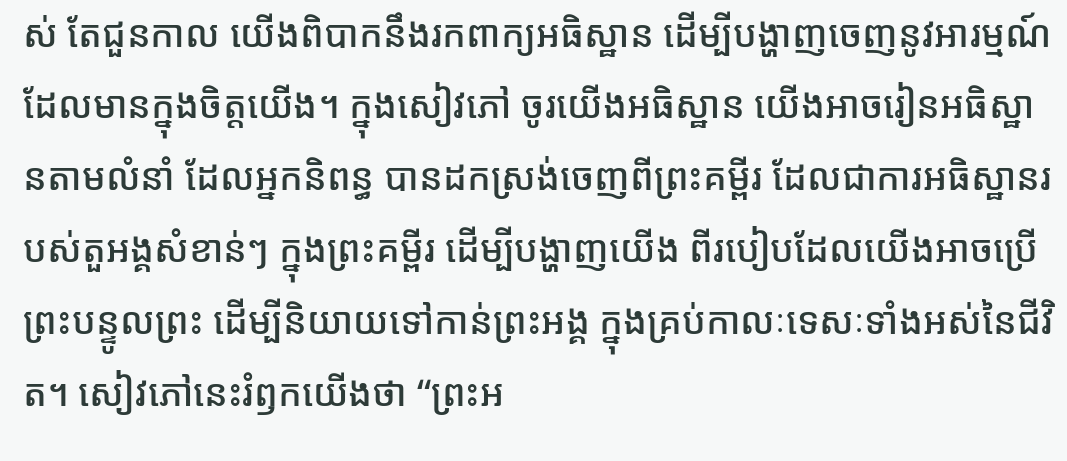ស់ តែជួនកាល យើងពិបាកនឹងរកពាក្យអធិស្ឋាន ដើម្បីបង្ហាញចេញនូវអារម្មណ៍ ដែលមានក្នុងចិត្តយើង។ ក្នុងសៀវភៅ ចូរយើងអធិស្ឋាន យើងអាចរៀនអធិស្ឋានតាមលំនាំ ដែលអ្នកនិពន្ធ បានដកស្រង់ចេញពីព្រះគម្ពីរ ដែលជាការអធិស្ឋានរបស់តួអង្គសំខាន់ៗ ក្នុងព្រះគម្ពីរ ដើម្បីបង្ហាញយើង ពីរបៀបដែលយើងអាចប្រើព្រះបន្ទូលព្រះ ដើម្បីនិយាយទៅកាន់ព្រះអង្គ ក្នុងគ្រប់កាលៈទេសៈទាំងអស់នៃជីវិត។ សៀវភៅនេះរំឭកយើងថា “ព្រះអ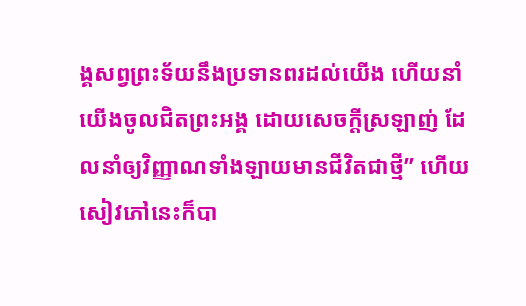ង្គសព្វព្រះទ័យនឹងប្រទានពរដល់យើង ហើយនាំយើងចូលជិតព្រះអង្គ ដោយសេចក្តីស្រឡាញ់ ដែលនាំឲ្យវិញ្ញាណទាំងឡាយមានជីវិតជាថ្មី” ហើយសៀវភៅនេះក៏បា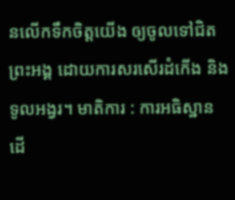នលើកទឹកចិត្តយើង ឲ្យចូលទៅជិតព្រះអង្គ ដោយការសរសើរដំកើង និងទូលអង្វរ។ មាតិការ : ការអធិស្ឋាន ដើ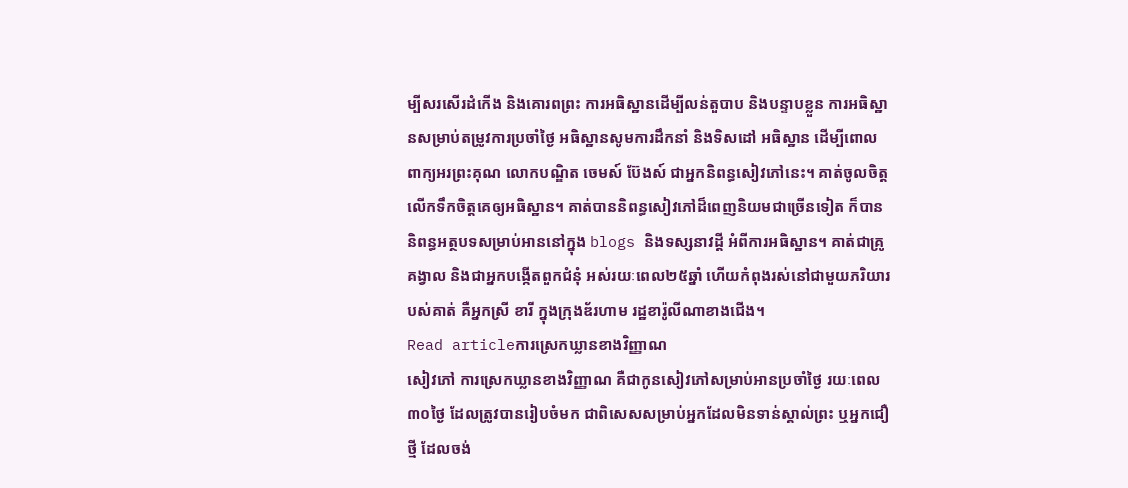ម្បីសរសើរដំកើង និងគោរពព្រះ ការអធិស្ឋានដើម្បីលន់តួបាប និងបន្ទាបខ្លួន ការអធិស្ឋានសម្រាប់តម្រូវការប្រចាំថ្ងៃ អធិស្ឋានសូមការដឹកនាំ និងទិសដៅ អធិស្ឋាន ដើម្បីពោលពាក្យអរព្រះគុណ លោកបណ្ឌិត ចេមស៍ ប៊ែងស៍ ជាអ្នកនិពន្ធសៀវភៅនេះ។ គាត់ចូលចិត្តលើកទឹកចិត្តគេឲ្យអធិស្ឋាន។ គាត់បាននិពន្ធសៀវភៅដ៏ពេញនិយមជាច្រើនទៀត ក៏បាននិពន្ធអត្ថបទសម្រាប់អាននៅក្នុង blogs និងទស្សនាវដ្តី អំពីការអធិស្ឋាន។ គាត់ជាគ្រូគង្វាល និងជាអ្នកបង្កើតពួកជំនុំ អស់រយៈពេល២៥ឆ្នាំ ហើយកំពុងរស់នៅជាមួយភរិយារបស់គាត់ គឺអ្នកស្រី ខារី ក្នុងក្រុងឌ័រហាម រដ្ឋខារ៉ូលីណាខាងជើង។
Read articleការស្រេកឃ្លានខាងវិញ្ញាណ
សៀវភៅ ការស្រេកឃ្លានខាងវិញ្ញាណ គឺជាកូនសៀវភៅសម្រាប់អានប្រចាំថ្ងៃ រយៈពេល៣០ថ្ងៃ ដែលត្រូវបានរៀបចំមក ជាពិសេសសម្រាប់អ្នកដែលមិនទាន់ស្គាល់ព្រះ ឬអ្នកជឿថ្មី ដែលចង់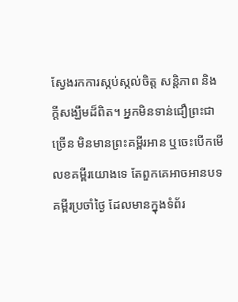ស្វែងរកការស្កប់ស្កល់ចិត្ត សន្តិភាព និងក្តីសង្ឃឹមដ៏ពិត។ អ្នកមិនទាន់ជឿព្រះជាច្រើន មិនមានព្រះគម្ពីរអាន ឬចេះបើកមើលខគម្ពីរយោងទេ តែពួកគេអាចអានបទគម្ពីរប្រចាំថ្ងៃ ដែលមានក្នុងទំព័រ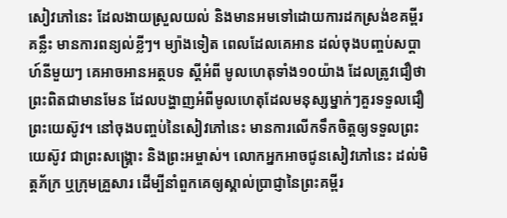សៀវភៅនេះ ដែលងាយស្រួលយល់ និងមានអមទៅដោយការដកស្រង់ខគម្ពីរគន្លឹះ មានការពន្យល់ខ្លីៗ។ ម្យ៉ាងទៀត ពេលដែលគេអាន ដល់ចុងបញ្ចប់សប្តាហ៍នីមួយៗ គេអាចអានអត្ថបទ ស្តីអំពី មូលហេតុទាំង១០យ៉ាង ដែលត្រូវជឿថា ព្រះពិតជាមានមែន ដែលបង្ហាញអំពីមូលហេតុដែលមនុស្សម្នាក់ៗគួរទទួលជឿព្រះយេស៊ូវ។ នៅចុងបញ្ចប់នៃសៀវភៅនេះ មានការលើកទឹកចិត្តឲ្យទទួលព្រះយេស៊ូវ ជាព្រះសង្រ្គោះ និងព្រះអម្ចាស់។ លោកអ្នកអាចជូនសៀវភៅនេះ ដល់មិត្តភ័ក្រ ឬក្រុមគ្រួសារ ដើម្បីនាំពួកគេឲ្យស្គាល់ប្រាជ្ញានៃព្រះគម្ពីរ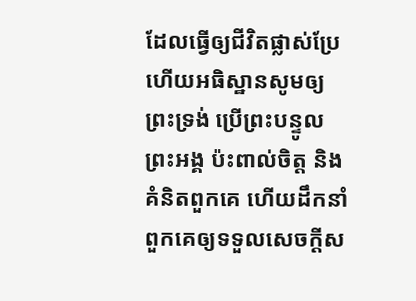ដែលធ្វើឲ្យជីវិតផ្លាស់ប្រែ ហើយអធិស្ឋានសូមឲ្យព្រះទ្រង់ ប្រើព្រះបន្ទូលព្រះអង្គ ប៉ះពាល់ចិត្ត និងគំនិតពួកគេ ហើយដឹកនាំពួកគេឲ្យទទួលសេចក្តីស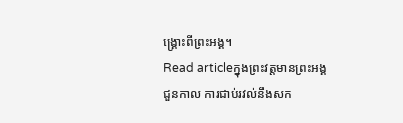ង្រ្គោះពីព្រះអង្គ។
Read articleក្នុងព្រះវត្តមានព្រះអង្គ
ជួនកាល ការជាប់រវល់នឹងសក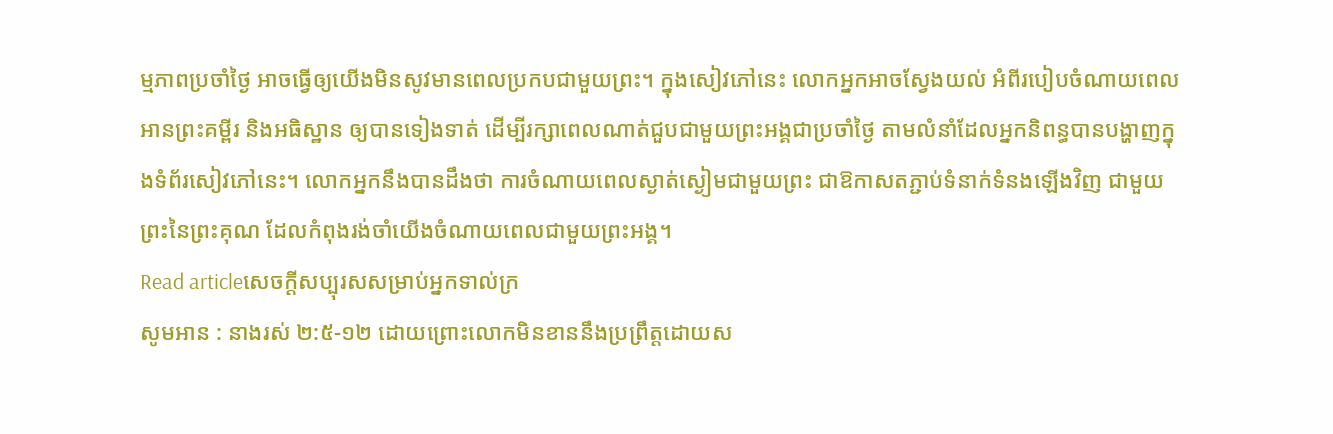ម្មភាពប្រចាំថ្ងៃ អាចធ្វើឲ្យយើងមិនសូវមានពេលប្រកបជាមួយព្រះ។ ក្នុងសៀវភៅនេះ លោកអ្នកអាចស្វែងយល់ អំពីរបៀបចំណាយពេលអានព្រះគម្ពីរ និងអធិស្ឋាន ឲ្យបានទៀងទាត់ ដើម្បីរក្សាពេលណាត់ជួបជាមួយព្រះអង្គជាប្រចាំថ្ងៃ តាមលំនាំដែលអ្នកនិពន្ធបានបង្ហាញក្នុងទំព័រសៀវភៅនេះ។ លោកអ្នកនឹងបានដឹងថា ការចំណាយពេលស្ងាត់ស្ងៀមជាមួយព្រះ ជាឱកាសតភ្ជាប់ទំនាក់ទំនងឡើងវិញ ជាមួយព្រះនៃព្រះគុណ ដែលកំពុងរង់ចាំយើងចំណាយពេលជាមួយព្រះអង្គ។
Read articleសេចក្តីសប្បុរសសម្រាប់អ្នកទាល់ក្រ
សូមអាន : នាងរស់ ២:៥-១២ ដោយព្រោះលោកមិនខាននឹងប្រព្រឹត្តដោយស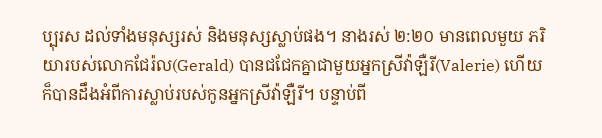ប្បុរស ដល់ទាំងមនុស្សរស់ និងមនុស្សស្លាប់ផង។ នាងរស់ ២:២០ មានពេលមួយ ភរិយារបស់លោកជែរ៉ល(Gerald) បានជជែកគ្នាជាមួយអ្នកស្រីវ៉ាឡឺរី(Valerie) ហើយក៏បានដឹងអំពីការស្លាប់របស់កូនអ្នកស្រីវ៉ាឡឺរី។ បន្ទាប់ពី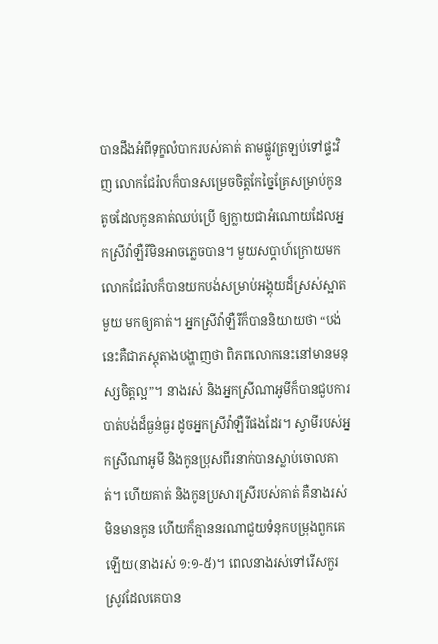បានដឹងអំពីទុក្ខលំបាករបស់គាត់ តាមផ្លូវត្រឡប់ទៅផ្ទះវិញ លោកជែរ៉លក៏បានសម្រេចចិត្តកែច្នៃគ្រែសម្រាប់កូនតូចដែលកូនគាត់ឈប់ប្រើ ឲ្យក្លាយជាអំណោយដែលអ្នកស្រីវ៉ាឡឺរីមិនអាចភ្លេចបាន។ មួយសប្តាហ៍ក្រោយមក លោកជែរ៉លក៏បានយកបង់សម្រាប់អង្គុយដ៏ស្រស់ស្អាតមួយ មកឲ្យគាត់។ អ្នកស្រីវ៉ាឡឺរីក៏បាននិយាយថា “បង់នេះគឺជាភស្តុតាងបង្ហាញថា ពិភពលោកនេះនៅមានមនុស្សចិត្តល្អ”។ នាងរស់ និងអ្នកស្រីណាអូមីក៏បានជួបការបាត់បង់ដ៏ធ្ងន់ធ្ងរ ដូចអ្នកស្រីវ៉ាឡឺរីផងដែរ។ ស្វាមីរបស់អ្នកស្រីណាអូមី និងកូនប្រុសពីរនាក់បានស្លាប់ចោលគាត់។ ហើយគាត់ និងកូនប្រសារស្រីរបស់គាត់ គឺនាងរស់មិនមានកូន ហើយក៏គ្មាននរណាជួយទំនុកបម្រុងពួកគេឡើយ(នាងរស់ ១:១-៥)។ ពេលនាងរស់ទៅរើសកួរស្រូវដែលគេបាន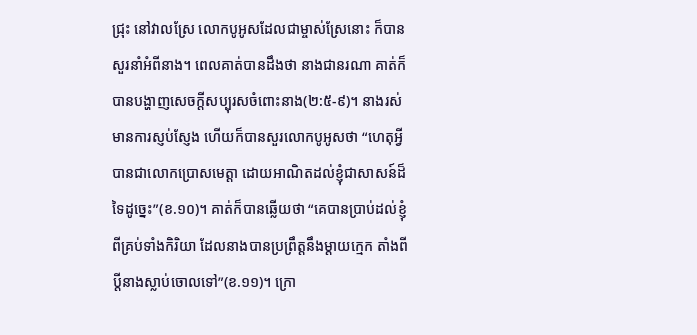ជ្រុះ នៅវាលស្រែ លោកបូអូសដែលជាម្ចាស់ស្រែនោះ ក៏បានសួរនាំអំពីនាង។ ពេលគាត់បានដឹងថា នាងជានរណា គាត់ក៏បានបង្ហាញសេចក្តីសប្បុរសចំពោះនាង(២:៥-៩)។ នាងរស់មានការស្ញប់ស្ញែង ហើយក៏បានសួរលោកបូអូសថា “ហេតុអ្វីបានជាលោកប្រោសមេត្តា ដោយអាណិតដល់ខ្ញុំជាសាសន៍ដ៏ទៃដូច្នេះ”(ខ.១០)។ គាត់ក៏បានឆ្លើយថា “គេបានប្រាប់ដល់ខ្ញុំ ពីគ្រប់ទាំងកិរិយា ដែលនាងបានប្រព្រឹត្តនឹងម្តាយក្មេក តាំងពីប្តីនាងស្លាប់ចោលទៅ”(ខ.១១)។ ក្រោ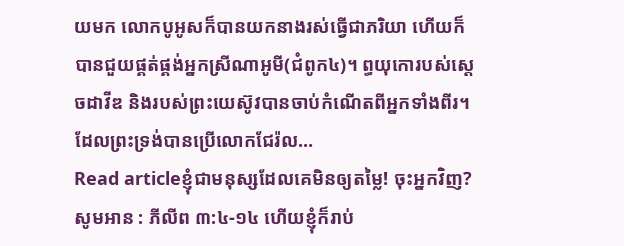យមក លោកបូអូសក៏បានយកនាងរស់ធ្វើជាភរិយា ហើយក៏បានជួយផ្គត់ផ្គង់អ្នកស្រីណាអូមី(ជំពូក៤)។ ព្ធយុកោរបស់ស្តេចដាវីឌ និងរបស់ព្រះយេស៊ូវបានចាប់កំណើតពីអ្នកទាំងពីរ។ ដែលព្រះទ្រង់បានប្រើលោកជែរ៉ល…
Read articleខ្ញុំជាមនុស្សដែលគេមិនឲ្យតម្លៃ! ចុះអ្នកវិញ?
សូមអាន : ភីលីព ៣:៤-១៤ ហើយខ្ញុំក៏រាប់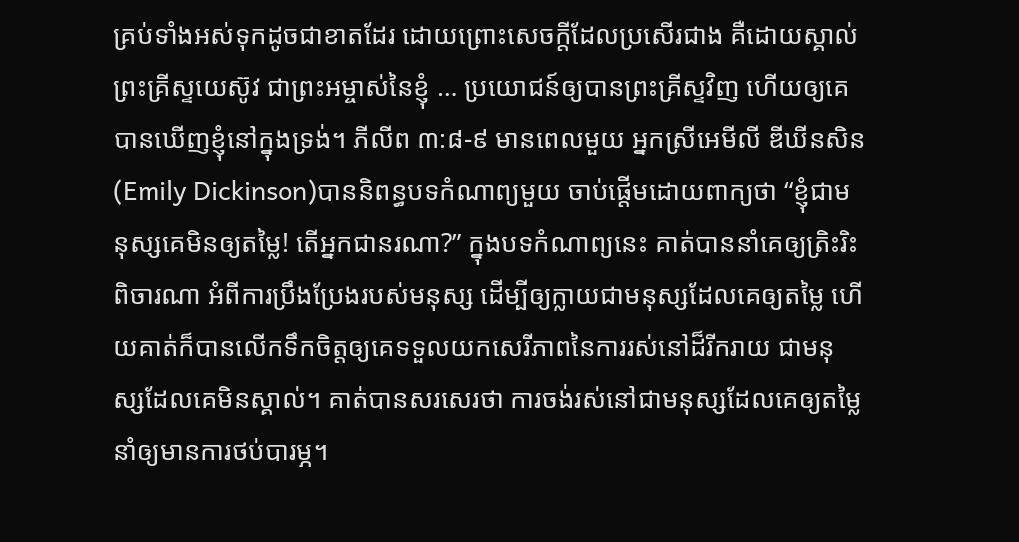គ្រប់ទាំងអស់ទុកដូចជាខាតដែរ ដោយព្រោះសេចក្តីដែលប្រសើរជាង គឺដោយស្គាល់ព្រះគ្រីស្ទយេស៊ូវ ជាព្រះអម្ចាស់នៃខ្ញុំ … ប្រយោជន៍ឲ្យបានព្រះគ្រីស្ទវិញ ហើយឲ្យគេបានឃើញខ្ញុំនៅក្នុងទ្រង់។ ភីលីព ៣:៨-៩ មានពេលមួយ អ្នកស្រីអេមីលី ឌីឃីនសិន(Emily Dickinson)បាននិពន្ធបទកំណាព្យមួយ ចាប់ផ្តើមដោយពាក្យថា “ខ្ញុំជាមនុស្សគេមិនឲ្យតម្លៃ! តើអ្នកជានរណា?” ក្នុងបទកំណាព្យនេះ គាត់បាននាំគេឲ្យត្រិះរិះពិចារណា អំពីការប្រឹងប្រែងរបស់មនុស្ស ដើម្បីឲ្យក្លាយជាមនុស្សដែលគេឲ្យតម្លៃ ហើយគាត់ក៏បានលើកទឹកចិត្តឲ្យគេទទួលយកសេរីភាពនៃការរស់នៅដ៏រីករាយ ជាមនុស្សដែលគេមិនស្គាល់។ គាត់បានសរសេរថា ការចង់រស់នៅជាមនុស្សដែលគេឲ្យតម្លៃ នាំឲ្យមានការថប់បារម្ភ។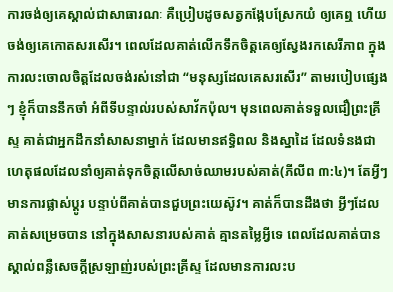ការចង់ឲ្យគេស្គាល់ជាសាធារណៈ គឺប្រៀបដូចសត្វកង្កែបស្រែកយំ ឲ្យគេឮ ហើយចង់ឲ្យគេកោតសរសើរ។ ពេលដែលគាត់លើកទឹកចិត្តគេឲ្យស្វែងរកសេរីភាព ក្នុងការលះចោលចិត្តដែលចង់រស់នៅជា “មនុស្សដែលគេសរសើរ” តាមរបៀបផ្សេងៗ ខ្ញុំក៏បាននឹកចាំ អំពីទីបន្ទាល់របស់សាវ័កប៉ុល។ មុនពេលគាត់ទទួលជឿព្រះគ្រីស្ទ គាត់ជាអ្នកដឹកនាំសាសនាម្នាក់ ដែលមានឥទ្ធិពល និងស្នាដៃ ដែលទំនងជា ហេតុផលដែលនាំឲ្យគាត់ទុកចិត្តលើសាច់ឈាមរបស់គាត់(ភីលីព ៣:៤)។ តែអ្វីៗមានការផ្លាស់ប្តូរ បន្ទាប់ពីគាត់បានជួបព្រះយេស៊ូវ។ គាត់ក៏បានដឹងថា អ្វីៗដែលគាត់សម្រេចបាន នៅក្នុងសាសនារបស់គាត់ គ្មានតម្លៃអ្វីទេ ពេលដែលគាត់បានស្គាល់ពន្លឺសេចក្តីស្រឡាញ់របស់ព្រះគ្រីស្ទ ដែលមានការលះប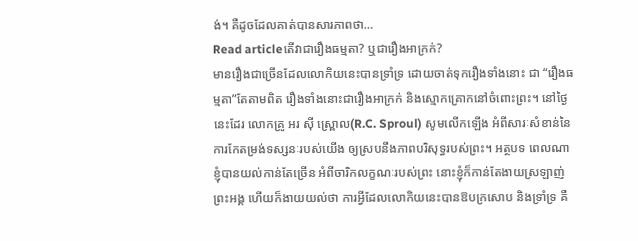ង់។ គឺដូចដែលគាត់បានសារភាពថា…
Read articleតើវាជារឿងធម្មតា? ឬជារឿងអាក្រក់?
មានរឿងជាច្រើនដែលលោកិយនេះបានទ្រាំទ្រ ដោយចាត់ទុករឿងទាំងនោះ ជា “រឿងធម្មតា”តែតាមពិត រឿងទាំងនោះជារឿងអាក្រក់ និងស្មោកគ្រោកនៅចំពោះព្រះ។ នៅថ្ងៃនេះដែរ លោកគ្រូ អរ ស៊ី ស្ព្រោល(R.C. Sproul) សូមលើកឡើង អំពីសារៈសំខាន់នៃការកែតម្រង់ទស្សនៈរបស់យើង ឲ្យស្របនឹងភាពបរិសុទ្ធរបស់ព្រះ។ អត្ថបទ ពេលណាខ្ញុំបានយល់កាន់តែច្រើន អំពីចារិកលក្ខណៈរបស់ព្រះ នោះខ្ញុំក៏កាន់តែងាយស្រឡាញ់ព្រះអង្គ ហើយក៏ងាយយល់ថា ការអ្វីដែលលោកិយនេះបានឱបក្រសោប និងទ្រាំទ្រ គឺ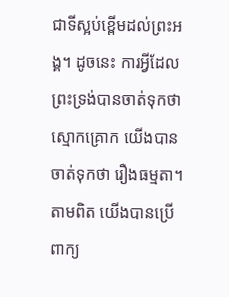ជាទីស្អប់ខ្ពើមដល់ព្រះអង្គ។ ដូចនេះ ការអ្វីដែលព្រះទ្រង់បានចាត់ទុកថា ស្មោកគ្រោក យើងបានចាត់ទុកថា រឿងធម្មតា។ តាមពិត យើងបានប្រើពាក្យ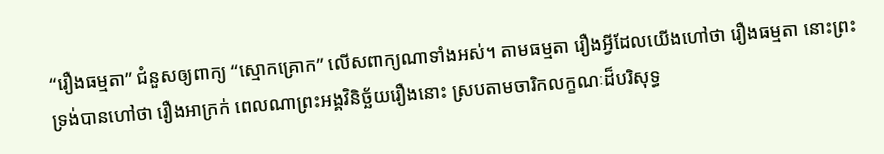“រឿងធម្មតា” ជំនួសឲ្យពាក្យ “ស្មោកគ្រោក” លើសពាក្យណាទាំងអស់។ តាមធម្មតា រឿងអ្វីដែលយើងហៅថា រឿងធម្មតា នោះព្រះទ្រង់បានហៅថា រឿងអាក្រក់ ពេលណាព្រះអង្គវិនិច្ឆ័យរឿងនោះ ស្របតាមចារិកលក្ខណៈដ៏បរិសុទ្ធ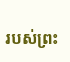របស់ព្រះ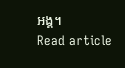អង្គ។
Read article